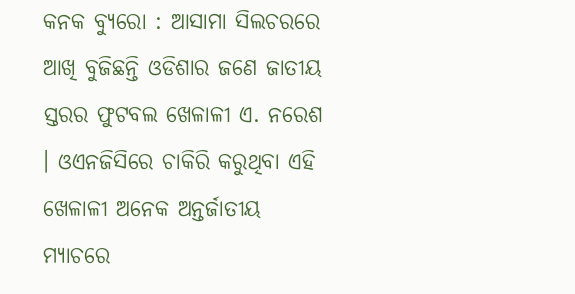କନକ ବ୍ୟୁରୋ : ଆସାମା ସିଲଚରରେ ଆଖି ବୁଜିଛନ୍ତି ଓଡିଶାର ଜଣେ ଜାତୀୟ ସ୍ତରର ଫୁଟବଲ ଖେଳାଳୀ ଏ. ନରେଶ । ଓଏନଜିସିରେ ଚାକିରି କରୁଥିବା ଏହି ଖେଳାଳୀ ଅନେକ ଅନ୍ତର୍ଜାତୀୟ ମ୍ୟାଚରେ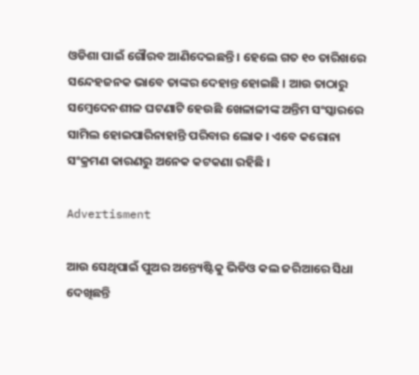ଓଡିଶା ପାଇଁ ଗୌରବ ଆଣିଦେଇଛନ୍ତି । ହେଲେ ଗତ ୧୦ ତାରିଖରେ ସନ୍ଦେହଜନକ ଭାବେ ତାଙ୍କର ଦେହାନ୍ତ ହୋଇଛି । ଆଉ ତାଠାରୁ ସମ୍ବେଦେନଶୀଳ ଘଟଣାଟି ହେଉଛି ଖେଳାଳୀଙ୍କ ଅନ୍ତିମ ସଂସ୍କାରରେ ସାମିଲ ହୋଇପାରିନାହାନ୍ତି ପରିବାର ଲୋକ । ଏବେ କରୋନା ସଂକ୍ରମଣ କାରଣରୁ ଅନେକ କଟକଣା ରହିଛି ।

Advertisment

ଆଉ ସେଥିପାଇଁ ପୁଅର ଅନ୍ତ୍ୟେଷ୍ଟିକୁ ଭିଡିଓ କଲ ଜରିଆରେ ସିଧା ଦେଖିଛନ୍ତି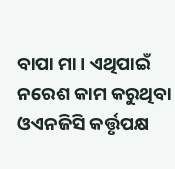ବାପା ମା । ଏଥିପାଇଁ ନରେଶ କାମ କରୁଥିବା ଓଏନଜିସି କର୍ତ୍ତୃପକ୍ଷ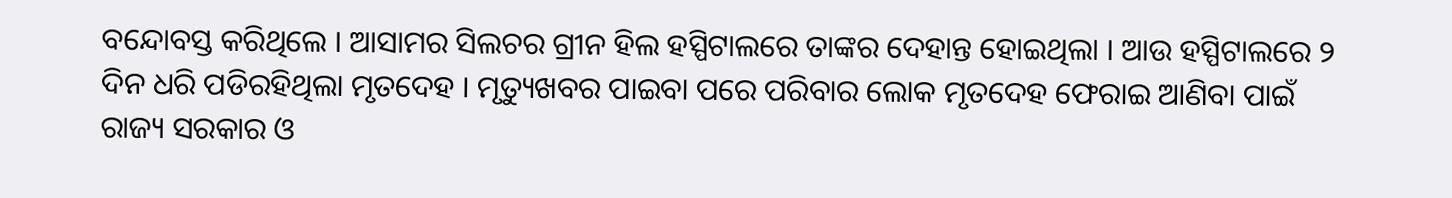ବନ୍ଦୋବସ୍ତ କରିଥିଲେ । ଆସାମର ସିଲଚର ଗ୍ରୀନ ହିଲ ହସ୍ପିଟାଲରେ ତାଙ୍କର ଦେହାନ୍ତ ହୋଇଥିଲା । ଆଉ ହସ୍ପିଟାଲରେ ୨ ଦିନ ଧରି ପଡିରହିଥିଲା ମୃତଦେହ । ମୃତ୍ୟୁଖବର ପାଇବା ପରେ ପରିବାର ଲୋକ ମୃତଦେହ ଫେରାଇ ଆଣିବା ପାଇଁ ରାଜ୍ୟ ସରକାର ଓ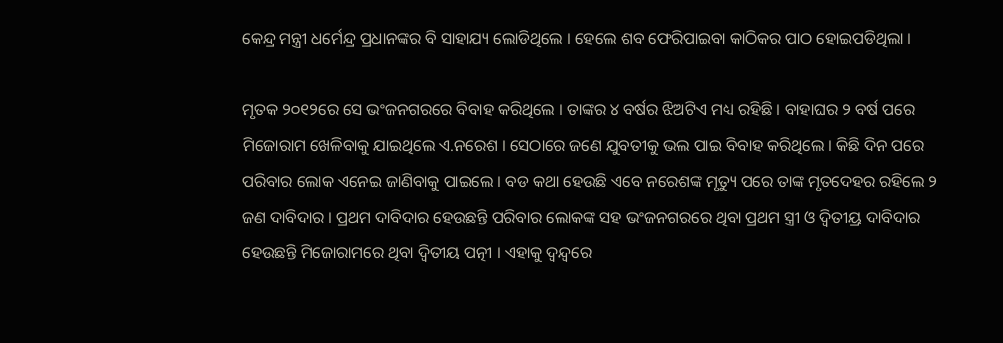କେନ୍ଦ୍ର ମନ୍ତ୍ରୀ ଧର୍ମେନ୍ଦ୍ର ପ୍ରଧାନଙ୍କର ବି ସାହାଯ୍ୟ ଲୋଡିଥିଲେ । ହେଲେ ଶବ ଫେରିପାଇବା କାଠିକର ପାଠ ହୋଇପଡିଥିଲା ।

ମୃତକ ୨୦୧୨ରେ ସେ ଭଂଜନଗରରେ ବିବାହ କରିଥିଲେ । ତାଙ୍କର ୪ ବର୍ଷର ଝିଅଟିଏ ମଧ୍ୟ ରହିଛି । ବାହାଘର ୨ ବର୍ଷ ପରେ ମିଜୋରାମ ଖେଳିବାକୁ ଯାଇଥିଲେ ଏ.ନରେଶ । ସେଠାରେ ଜଣେ ଯୁବତୀକୁ ଭଲ ପାଇ ବିବାହ କରିଥିଲେ । କିଛି ଦିନ ପରେ ପରିବାର ଲୋକ ଏନେଇ ଜାଣିବାକୁ ପାଇଲେ । ବଡ କଥା ହେଉଛି ଏବେ ନରେଶଙ୍କ ମୃତ୍ୟୁ ପରେ ତାଙ୍କ ମୃତଦେହର ରହିଲେ ୨ ଜଣ ଦାବିଦାର । ପ୍ରଥମ ଦାବିଦାର ହେଉଛନ୍ତି ପରିବାର ଲୋକଙ୍କ ସହ ଭଂଜନଗରରେ ଥିବା ପ୍ରଥମ ସ୍ତ୍ରୀ ଓ ଦ୍ୱିତୀୟ୍ର ଦାବିଦାର ହେଉଛନ୍ତି ମିଜୋରାମରେ ଥିବା ଦ୍ୱିତୀୟ ପତ୍ନୀ । ଏହାକୁ ଦ୍ୱନ୍ଦ୍ୱରେ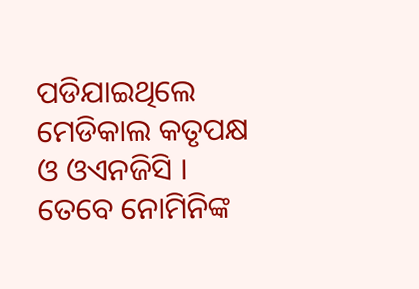ପଡିଯାଇଥିଲେ ମେଡିକାଲ କତୃପକ୍ଷ ଓ ଓଏନଜିସି । ତେବେ ନୋମିନିଙ୍କ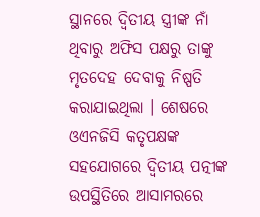ସ୍ଥାନରେ ଦ୍ୱିତୀୟ ସ୍ତ୍ରୀଙ୍କ ନାଁ ଥିବାରୁ ଅଫିସ ପକ୍ଷରୁ ତାଙ୍କୁ ମୃତଦେହ ଦେବାକୁ ନିଷ୍ପତି କରାଯାଇଥିଲା । ଶେଷରେ ଓଏନଜିସି କତୃପକ୍ଷଙ୍କ ସହଯୋଗରେ ଦ୍ୱିତୀୟ ପତ୍ନୀଙ୍କ ଉପସ୍ଥିତିରେ ଆସାମରରେ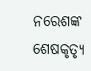ନରେଶଙ୍କ ଶେଷକୃତ୍ୟୃ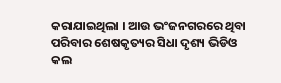କରାଯାଇଥିଲା । ଆଉ ଭଂଜନଗରରେ ଥିବା ପରିବାର ଶେଷକୃତ୍ୟର ସିଧା ଦୃଶ୍ୟ ଭିଡିଓ କଲ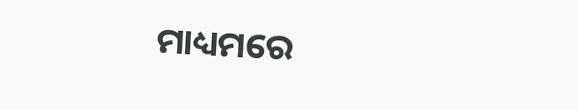ମାଧ୍ୟମରେ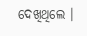ଦେଖିଥିଲେ ।